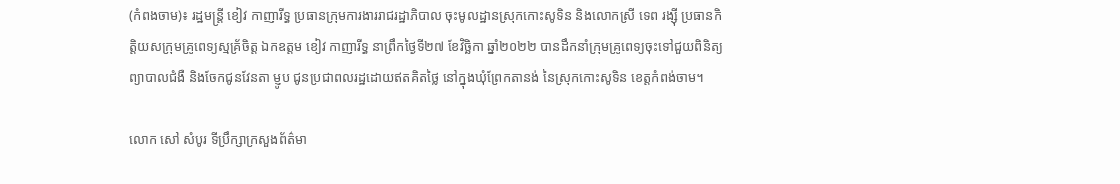(កំពងចាម)៖ រដ្ឋមន្រ្តី ខៀវ កាញារីទ្ធ ប្រធានក្រុមការងាររាជរដ្ឋាភិបាល ចុះមូលដ្ឋានស្រុកកោះសូទិន និងលោកស្រី ទេព រង្ស៊ី ប្រធានកិត្តិយសក្រុមគ្រូពេទ្យស្មគ្រ័ចិត្ត ឯកឧត្តម ខៀវ កាញារីទ្ធ នាព្រឹកថ្ងៃទី២៧ ខែវិច្ឆិកា ឆ្នាំ២០២២ បានដឹកនាំក្រុមគ្រូពេទ្យចុះទៅជួយពិនិត្យព្យាបាលជំងឺ និងចែកជូនវែនតា ម្ញូប ជូនប្រជាពលរដ្ឋដោយឥតគិតថ្លៃ នៅក្នុងឃុំព្រែកតានង់ នៃស្រុកកោះសូទិន ខេត្តកំពង់ចាម។

លោក សៅ សំបូរ ទីប្រឹក្សាក្រសួងព័ត៌មា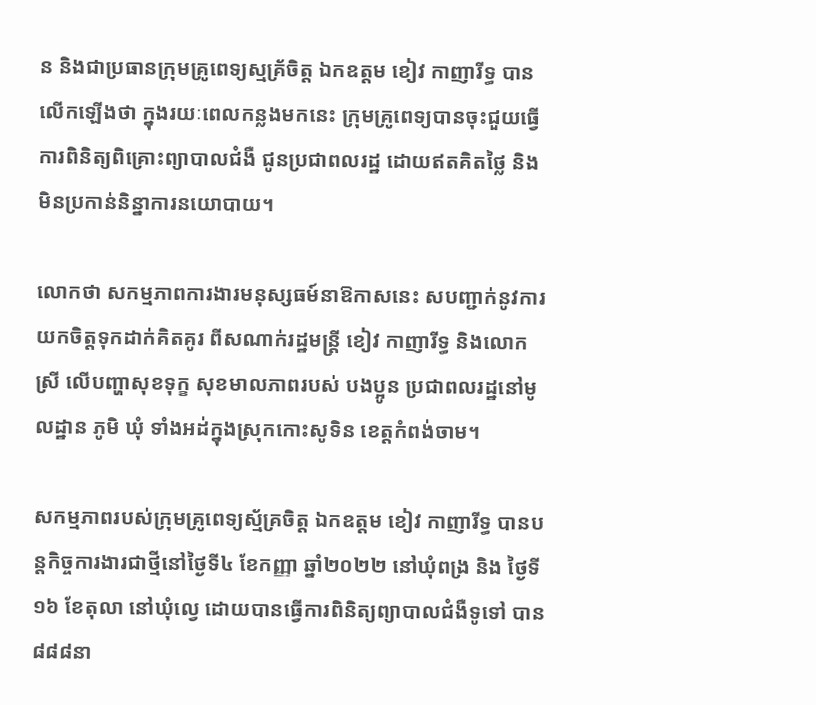ន និងជាប្រធានក្រុមគ្រូពេទ្យស្មគ្រ័ចិត្ត ឯកឧត្តម ខៀវ កាញារីទ្ធ បានលើកឡើងថា ក្នុងរយៈពេលកន្លងមកនេះ ក្រុមគ្រូពេទ្យបានចុះជួយធ្វើការពិនិត្យពិគ្រោះព្យាបាលជំងឺ ជូនប្រជាពលរដ្ឋ ដោយឥតគិតថ្លៃ និងមិនប្រកាន់និន្នាការនយោបាយ។

លោកថា សកម្មភាពការងារមនុស្សធម៍នាឱកាសនេះ សបញ្ជាក់នូវការយកចិត្តទុកដាក់គិតគូរ ពីសណាក់រដ្ឋមន្ត្រី ខៀវ កាញារីទ្ធ និងលោកស្រី លើបញ្ហាសុខទុក្ខ សុខមាលភាពរបស់ បងប្អូន ប្រជាពលរដ្ឋនៅមូលដ្ឋាន ភូមិ ឃុំ ទាំងអដ់ក្នុងស្រុកកោះសូទិន ខេត្តកំពង់ចាម។

សកម្មភាពរបស់ក្រុមគ្រូពេទ្យស្ម័គ្រចិត្ត ឯកឧត្តម ខៀវ កាញារីទ្ធ បានបន្តកិច្ចការងារជាថ្មីនៅថ្ងៃទី៤ ខែកញ្ញា ឆ្នាំ២០២២ នៅឃុំពង្រ និង ថ្ងៃទី១៦ ខែតុលា នៅឃុំល្វេ ដោយបានធ្វើការពិនិត្យព្យាបាលជំងឺទូទៅ បាន៨៨៨នា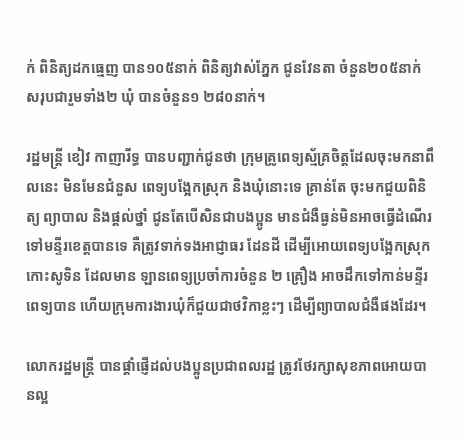ក់ ពិនិត្យដកធ្មេញ បាន១០៥នាក់ ពិនិត្យវាស់ភ្នែក ជូនវែនតា ចំនួន២០៥នាក់ សរុបជារួមទាំង២ ឃុំ បានចំនួន១ ២៨០នាក់។

រដ្ឋមន្រ្តី ខៀវ កាញារីទ្ធ បានបញ្ជាក់ជូនថា ក្រុមគ្រូពេទ្យស្ម័គ្រចិត្តដែលចុះមកនាពឹលនេះ មិនមែនជំនួស ពេទ្យបង្អែកស្រុក និងឃុំនោះទេ គ្រាន់តែ ចុះមកជួយពិនិត្យ ព្យាបាល និងផ្តល់ថ្នាំ ជូនតែបើសិនជាបងប្អូន មានជំងឺធ្ងន់មិនអាចធ្វើដំណើរទៅមន្ទីរខេត្តបានទេ គឺត្រូវទាក់ទងអាជ្ញាធរ ដែនដី ដើម្បីអោយពេទ្យបង្អែកស្រុកកោះសូទិន ដែលមាន ឡានពេទ្យប្រចាំការចំនួន ២ គ្រឿង អាចដឹកទៅកាន់មន្ទីរពេទ្យបាន ហើយក្រុមការងារឃុំក៏ជួយជាថវិកាខ្លះៗ ដើម្បីព្យាបាលជំងឺផងដែរ។

លោករដ្ឋមន្រ្តី បានផ្តាំផ្ញើដល់បងប្អូនប្រជាពលរដ្ឋ ត្រូវថែរក្សាសុខភាពអោយបានល្អ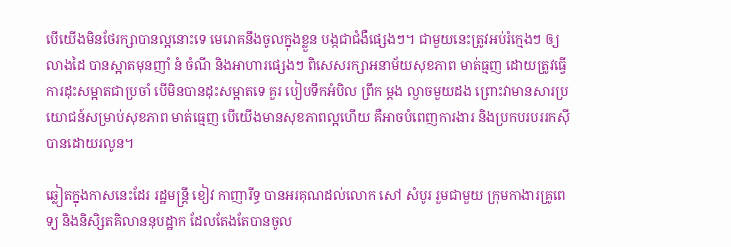បើយើងមិនថែរក្សាបានល្អនោះទេ មេរោគនឹងចូលក្នុងខ្លួន បង្កជាជំងឺផ្សេងៗ។ ជាមួយនេះត្រូវអប់រំក្មេងៗ ឲ្យលាងដៃ បានស្អាតមុនញាំ នំ ចំណី និងអាហារផ្សេងៗ ពិសេសរក្សាអនាម័យសុខភាព មាត់ធ្មញ ដោយត្រូវធ្វើការដុះសម្អាតជាប្រចាំ បើមិនបានដុះសម្អាតទេ គួរ បៀបទឹកអំបិល ព្រឹក ម្តង ល្ងាចមួយដង ព្រោះវាមានសារប្រយោជន៍សម្រាប់សុខភាព មាត់ធ្មេញ បើយើងមានសុខភាពល្អហើយ គឺអាចបំពេញការងារ និងប្រកបរបររកស៊ី បានដោយរលូន។

ឆ្លៀតក្នុងកាសនេះដែរ រដ្ឋមន្ដ្រី ខៀវ កាញារីទ្ធ បានអរគុណដល់លោក សៅ សំបូរ រួមជាមួយ ក្រុមកាងារគ្រូពេទ្យ និងនិសិ្សតគិលាននុបដ្ឋាក ដែលតែងតែបានចូល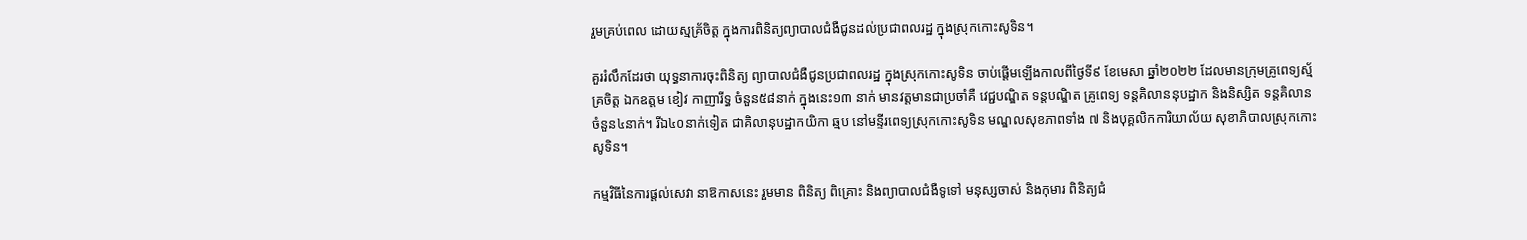រួមគ្រប់ពេល ដោយស្មគ្រ័ចិត្ត ក្នុងការពិនិត្យព្យាបាលជំងឺជូនដល់ប្រជាពលរដ្ឋ ក្នុងស្រុកកោះសូទិន។

គួររំលឹកដែរថា យុទ្ធនាការចុះពិនិត្យ ព្យាបាលជំងឺជូនប្រជាពលរដ្ឋ ក្នុងស្រុកកោះសូទិន ចាប់ផ្តើមឡើងកាលពីថ្ងៃទី៩ ខែមេសា ឆ្នាំ២០២២ ដែលមានក្រុមគ្រូពេទ្យស័្មគ្រចិត្ត ឯកឧត្តម ខៀវ កាញារីទ្ធ ចំនួន៥៨នាក់ ក្នុងនេះ១៣ នាក់ មានវត្តមានជាប្រចាំគឺ វេជ្ជបណ្ឌិត ទន្តបណ្ឌិត គ្រូពេទ្យ ទន្តគិលាននុបដ្ឋាក និងនិស្សិត ទន្តគិលាន ចំនួន៤នាក់។ រីឯ៤០នាក់ទៀត ជាគិលានុបដ្ឋាកយិកា ឆ្មប នៅមន្ទីរពេទ្យស្រុកកោះសូទិន មណ្ឌលសុខភាពទាំង ៧ និងបុគ្គលិកការិយាល័យ សុខាភិបាលស្រុកកោះសូទិន។

កម្មវិធីនៃការផ្តល់សេវា នាឱកាសនេះ រួមមាន ពិនិត្យ ពិគ្រោះ និងព្យាបាលជំងឺទូទៅ មនុស្សចាស់ និងកុមារ ពិនិត្យជំ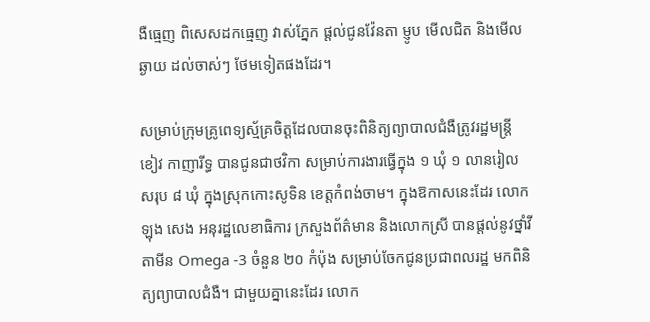ងឺធ្មេញ ពិសេសដកធ្មេញ វាស់ភ្នែក ផ្តល់ជូនវ៉ែនតា ម្ញូប មើលជិត និងមើលឆ្ងាយ ដល់ចាស់ៗ ថែមទៀតផងដែរ។

សម្រាប់ក្រុមគ្រូពេទ្យស្ម័គ្រចិត្តដែលបានចុះពិនិត្យព្យាបាលជំងឺត្រូវរដ្ឋមន្រ្តី ខៀវ កាញារីទ្ធ បានជូនជាថវិកា សម្រាប់ការងារធ្វើក្នុង ១ ឃុំ ១ លានរៀល សរុប ៨ ឃុំ ក្នុងស្រុកកោះសូទិន ខេត្តកំពង់ចាម។ ក្នុងឱកាសនេះដែរ លោក ឡុង សេង អនុរដ្ឋលេខាធិការ ក្រសួងព័ត៌មាន និងលោកស្រី បានផ្តល់នូវថ្នាំវីតាមីន Omega -3 ចំនួន ២០ កំប៉ុង សម្រាប់ចែកជូនប្រជាពលរដ្ឋ មកពិនិត្យព្យាបាលជំងឺ។ ជាមួយគ្នានេះដែរ លោក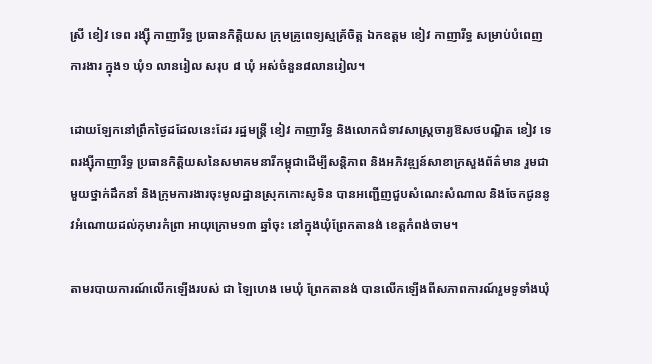ស្រី ខៀវ ទេព រង្ស៊ី កាញារីទ្ធ ប្រធានកិត្តិយស ក្រុមគ្រូពេទ្យស្មគ្រ័ចិត្ត ឯកឧត្តម ខៀវ កាញារីទ្ធ សម្រាប់បំពេញការងារ ក្នុង១ ឃុំ១ លានរៀល សរុប ៨ ឃុំ អស់ចំនួន៨លានរៀល។

ដោយឡែកនៅព្រឹកថ្ងៃដដែលនេះដែរ រដ្ឋមន្រ្តី ខៀវ កាញារីទ្ធ និងលោកជំទាវសាស្រ្តចារ្យឱសថបណ្ឌិត ខៀវ ទេពរង្ស៊ីកាញារីទ្ធ ប្រធានកិត្តិយសនៃសមាគមនារីកម្ពុជាដើម្បីសន្តិភាព និងអភិវឌ្ឍន៍សាខាក្រសួងព័ត៌មាន រួមជាមួយថ្នាក់ដឹកនាំ និងក្រុមការងារចុះមូលដ្ឋានស្រុកកោះសូទិន បានអញ្ជើញជួបសំណេះសំណាល និងចែកជូននូវអំណោយដល់កុមារកំព្រា អាយុក្រោម១៣ ឆ្នាំចុះ នៅក្នុងឃុំព្រែកតានង់ ខេត្តកំពង់ចាម។

តាមរបាយការណ៍លើកឡើងរបស់ ជា ឡៃហេង មេឃុំ ព្រែកតានង់ បានលើកឡើងពីសភាពការណ៍រួមទូទាំងឃុំ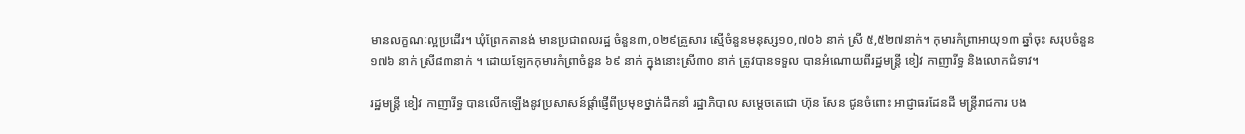មានលក្ខណៈល្អប្រដើរ។ ឃុំព្រែកតានង់ មានប្រជាពលរដ្ឋ ចំនួន៣,០២៩គ្រួសារ ស្មើចំនួនមនុស្ស១០,៧០៦ នាក់ ស្រី ៥,៥២៧នាក់។ កុមារកំព្រាអាយុ១៣ ឆ្នាំចុះ សរុបចំនួន ១៧៦ នាក់ ស្រី៨៣នាក់ ។ ដោយឡែកកុមារកំព្រាចំនួន ៦៩ នាក់ ក្នុងនោះស្រី៣០ នាក់ ត្រូវបានទទួល បានអំណោយពីរដ្ឋមន្រ្តី ខៀវ កាញារីទ្ធ និងលោកជំទាវ។

រដ្ឋមន្ត្រី ខៀវ កាញារីទ្ធ បានលើកឡើងនូវប្រសាសន៍ផ្តាំផ្ញើពីប្រមុខថ្នាក់ដឹកនាំ រដ្ឋាភិបាល សម្តេចតេជោ ហ៊ុន សែន ជូនចំពោះ អាជ្ញាធរដែនដី មន្រ្តីរាជការ បង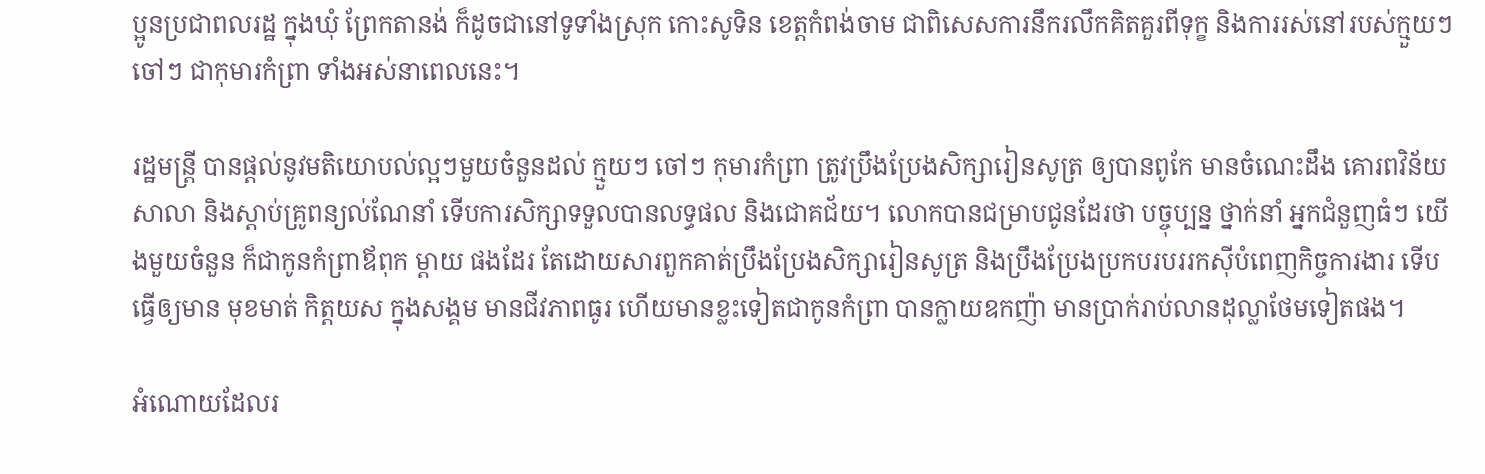ប្អូនប្រជាពលរដ្ឋ ក្នុងឃុំ ព្រែកតានង់ ក៏ដូចជានៅទូទាំងស្រុក កោះសូទិន ខេត្តកំពង់ចាម ជាពិសេសការនឹករលឹកគិតគួរពីទុក្ខ និងការរស់នៅរបស់ក្មួយៗ ចៅៗ ជាកុមារកំព្រា ទាំងអស់នាពេលនេះ។

រដ្ឋមន្រ្តី បានផ្តល់នូវមតិយោបល់ល្អៗមួយចំនួនដល់ ក្មួយៗ ចៅៗ កុមារកំព្រា ត្រូវប្រឹងប្រែងសិក្សារៀនសូត្រ ឲ្យបានពូកែ មានចំណេះដឹង គោរពវិន័យសាលា និងស្តាប់គ្រូពន្យល់ណែនាំ ទើបការសិក្សាទទួលបានលទ្ធផល និងជោគជ័យ។ លោកបានជម្រាបជូនដែរថា បច្ចុប្បន្ន ថ្នាក់នាំ អ្នកជំនួញធំៗ យើងមួយចំនួន ក៏ជាកូនកំព្រាឪពុក ម្តាយ ផងដែរ តែដោយសារពួកគាត់ប្រឹងប្រែងសិក្សារៀនសូត្រ និងប្រឹងប្រែងប្រកបរបររកស៊ីបំពេញកិច្ចការងារ ទើបធ្វើឲ្យមាន មុខមាត់ កិត្តយស ក្នុងសង្គម មានជីវភាពធូរ ហើយមានខ្លះទៀតជាកូនកំព្រា បានក្លាយឧកញ៉ា មានប្រាក់រាប់លានដុល្លាថែមទៀតផង។

អំណោយដែលរ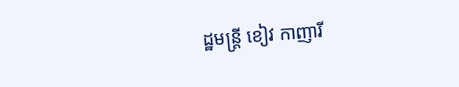ដ្ឋមន្រ្តី ខៀវ កាញារី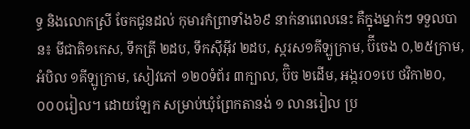ទ្ធ និងលោកស្រី ចែកជូនដល់ កុមារកំព្រាទាំង៦៩ នាក់នាពេលនេះ គឺក្នុងម្នាក់ៗ ទទួលបាន៖ មីជាតិ១កេស, ទឹកត្រី ២ដប, ទឹកស៊ីអ៊ីវ ២ដប, ស្ករស១គីឡូក្រាម, ប៊ីចេង ០,២៥ក្រាម, អំបិល ១គីឡូក្រាម, សៀវភៅ ១២០ទំព័រ ៣ក្បាល, ប៊ិច ២ដើម, អង្ករ០១បេ ថវិកា២០,០០០រៀល។ ដោយឡែក សម្រាប់ឃុំព្រែកតានង់ ១ លានរៀល ប្រ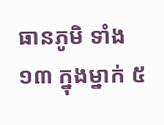ធានភូមិ ទាំង ១៣ ក្នុងម្នាក់ ៥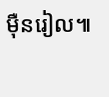ម៉ឺនរៀល៕